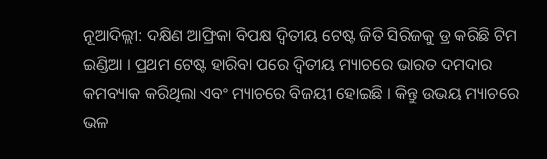ନୂଆଦିଲ୍ଲୀ: ଦକ୍ଷିଣ ଆଫ୍ରିକା ବିପକ୍ଷ ଦ୍ୱିତୀୟ ଟେଷ୍ଟ ଜିତି ସିରିଜକୁ ଡ୍ର କରିଛି ଟିମ ଇଣ୍ଡିଆ । ପ୍ରଥମ ଟେଷ୍ଟ ହାରିବା ପରେ ଦ୍ୱିତୀୟ ମ୍ୟାଚରେ ଭାରତ ଦମଦାର କମବ୍ୟାକ କରିଥିଲା ଏବଂ ମ୍ୟାଚରେ ବିଜୟୀ ହୋଇଛି । କିନ୍ତୁ ଉଭୟ ମ୍ୟାଚରେ ଭଳ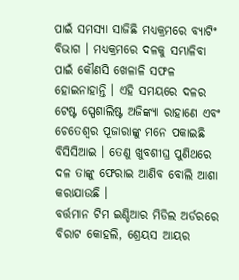ପାଇଁ ସମସ୍ୟା ସାଜିଛି ମଧ୍ୟକ୍ରମରେ ବ୍ୟାଟିଂ ବିଭାଗ । ମଧ୍ୟକ୍ରମରେ ଦଳକୁ ସମ୍ଭାଳିବା ପାଇଁ କୌଣସି ଖେଳାଳି ସଫଳ ହୋଇନାହାନ୍ତି । ଏହି ସମୟରେ ଦଳର ଟେଷ୍ଟ ସ୍ପେଶାଲିଷ୍ଟ ଅଜିଙ୍କ୍ୟା ରାହାଣେ ଏବଂ ଚେତେଶ୍ୱର ପୂଜାରାଙ୍କୁ ମନେ ପକାଇଛି ବିସିସିଆଇ । ତେଣୁ ଖୁବଶୀଘ୍ର ପୁଣିଥରେ ଦଳ ତାଙ୍କୁ ଫେରାଇ ଆଣିବ ବୋଲି ଆଶା କରାଯାଉଛି ।
ବର୍ତ୍ତମାନ ଟିମ ଇଣ୍ଡିଆର ମିଡିଲ ଅର୍ଡରରେ ବିରାଟ କୋହଲି, ଶ୍ରେୟସ ଆୟର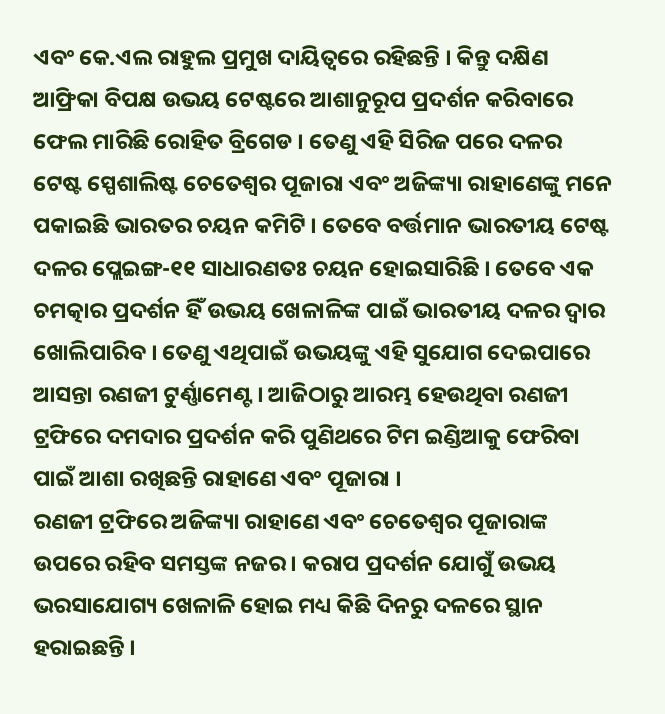ଏବଂ କେ.ଏଲ ରାହୁଲ ପ୍ରମୁଖ ଦାୟିତ୍ୱରେ ରହିଛନ୍ତି । କିନ୍ତୁ ଦକ୍ଷିଣ ଆଫ୍ରିକା ବିପକ୍ଷ ଉଭୟ ଟେଷ୍ଟରେ ଆଶାନୁରୂପ ପ୍ରଦର୍ଶନ କରିବାରେ ଫେଲ ମାରିଛି ରୋହିତ ବ୍ରିଗେଡ । ତେଣୁ ଏହି ସିରିଜ ପରେ ଦଳର ଟେଷ୍ଟ ସ୍ପେଶାଲିଷ୍ଟ ଚେତେଶ୍ୱର ପୂଜାରା ଏବଂ ଅଜିଙ୍କ୍ୟା ରାହାଣେଙ୍କୁ ମନେ ପକାଇଛି ଭାରତର ଚୟନ କମିଟି । ତେବେ ବର୍ତ୍ତମାନ ଭାରତୀୟ ଟେଷ୍ଟ ଦଳର ପ୍ଲେଇଙ୍ଗ-୧୧ ସାଧାରଣତଃ ଚୟନ ହୋଇସାରିଛି । ତେବେ ଏକ ଚମତ୍କାର ପ୍ରଦର୍ଶନ ହିଁ ଉଭୟ ଖେଳାଳିଙ୍କ ପାଇଁ ଭାରତୀୟ ଦଳର ଦ୍ୱାର ଖୋଲିପାରିବ । ତେଣୁ ଏଥିପାଇଁ ଉଭୟଙ୍କୁ ଏହି ସୁଯୋଗ ଦେଇପାରେ ଆସନ୍ତା ରଣଜୀ ଟୁର୍ଣ୍ଣାମେଣ୍ଟ । ଆଜିଠାରୁ ଆରମ୍ଭ ହେଉଥିବା ରଣଜୀ ଟ୍ରଫିରେ ଦମଦାର ପ୍ରଦର୍ଶନ କରି ପୁଣିଥରେ ଟିମ ଇଣ୍ଡିଆକୁ ଫେରିବା ପାଇଁ ଆଶା ରଖିଛନ୍ତି ରାହାଣେ ଏବଂ ପୂଜାରା ।
ରଣଜୀ ଟ୍ରଫିରେ ଅଜିଙ୍କ୍ୟା ରାହାଣେ ଏବଂ ଚେତେଶ୍ୱର ପୂଜାରାଙ୍କ ଉପରେ ରହିବ ସମସ୍ତଙ୍କ ନଜର । କରାପ ପ୍ରଦର୍ଶନ ଯୋଗୁଁ ଉଭୟ ଭରସାଯୋଗ୍ୟ ଖେଳାଳି ହୋଇ ମଧ୍ୟ କିଛି ଦିନରୁ ଦଳରେ ସ୍ଥାନ ହରାଇଛନ୍ତି ।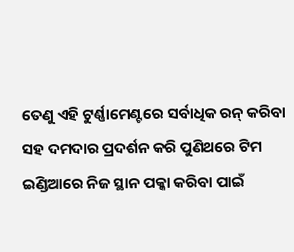ତେଣୁ ଏହି ଟୁର୍ଣ୍ଣାମେଣ୍ଟରେ ସର୍ବାଧିକ ରନ୍ କରିବା ସହ ଦମଦାର ପ୍ରଦର୍ଶନ କରି ପୁଣିଥରେ ଟିମ ଇଣ୍ଡିଆରେ ନିଜ ସ୍ଥାନ ପକ୍କା କରିବା ପାଇଁ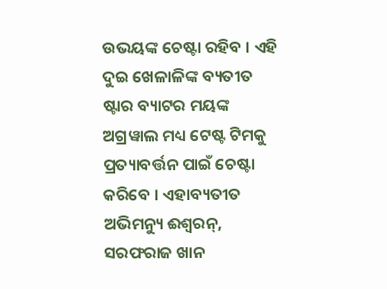ଉଭୟଙ୍କ ଚେଷ୍ଟା ରହିବ । ଏହି ଦୁଇ ଖେଳାଳିଙ୍କ ବ୍ୟତୀତ ଷ୍ଟାର ବ୍ୟାଟର ମୟଙ୍କ ଅଗ୍ରୱାଲ ମଧ୍ୟ ଟେଷ୍ଟ ଟିମକୁ ପ୍ରତ୍ୟାବର୍ତ୍ତନ ପାଇଁ ଚେଷ୍ଟା କରିବେ । ଏହାବ୍ୟତୀତ ଅଭିମନ୍ୟୁ ଈଶ୍ୱରନ୍, ସରଫରାଜ ଖାନ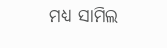ମଧ୍ୟ ସାମିଲ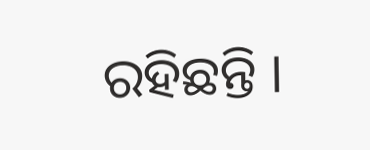ରହିଛନ୍ତି ।